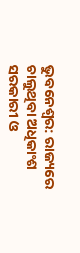ଭୁବନେଶ୍ବର: ରାଜ୍ୟରେ ଚାଲୁଥିବା ଅଧିକାଂଶ ସରକାରୀ ଓ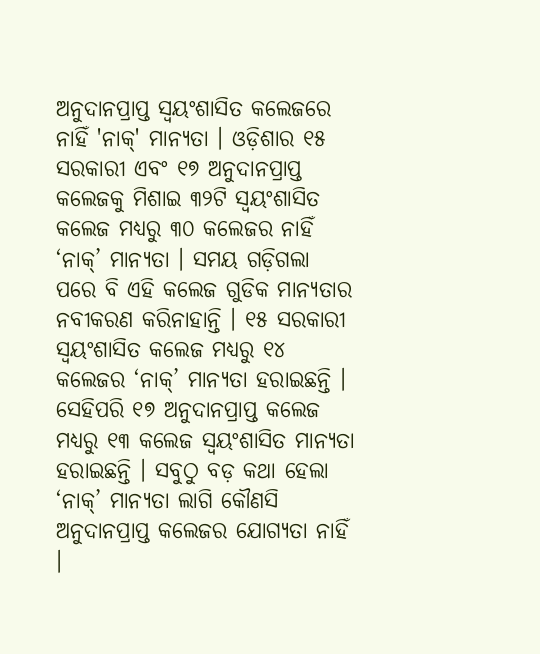ଅନୁଦାନପ୍ରାପ୍ତ ସ୍ୱୟଂଶାସିତ କଲେଜରେ ନାହିଁ 'ନାକ୍' ମାନ୍ୟତା । ଓଡ଼ିଶାର ୧୫ ସରକାରୀ ଏବଂ ୧୭ ଅନୁଦାନପ୍ରାପ୍ତ କଲେଜକୁ ମିଶାଇ ୩୨ଟି ସ୍ୱୟଂଶାସିତ କଲେଜ ମଧ୍ୟରୁ ୩୦ କଲେଜର ନାହିଁ ‘ନାକ୍’ ମାନ୍ୟତା । ସମୟ ଗଡ଼ିଗଲା ପରେ ବି ଏହି କଲେଜ ଗୁଡିକ ମାନ୍ୟତାର ନବୀକରଣ କରିନାହାନ୍ତି । ୧୫ ସରକାରୀ ସ୍ୱୟଂଶାସିତ କଲେଜ ମଧ୍ୟରୁ ୧୪ କଲେଜର ‘ନାକ୍’ ମାନ୍ୟତା ହରାଇଛନ୍ତି ।
ସେହିପରି ୧୭ ଅନୁଦାନପ୍ରାପ୍ତ କଲେଜ ମଧ୍ୟରୁ ୧୩ କଲେଜ ସ୍ୱୟଂଶାସିତ ମାନ୍ୟତା ହରାଇଛନ୍ତି । ସବୁଠୁ ବଡ଼ କଥା ହେଲା ‘ନାକ୍’ ମାନ୍ୟତା ଲାଗି କୌଣସି ଅନୁଦାନପ୍ରାପ୍ତ କଲେଜର ଯୋଗ୍ୟତା ନାହିଁ ।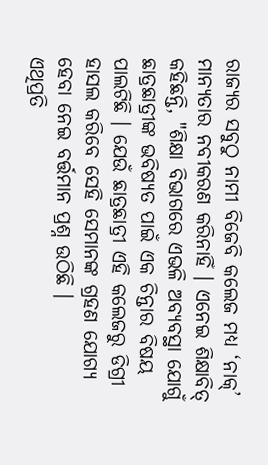ରାଜ୍ୟର ସବୁଠୁ ନାମୀ ବିଜେବି କଲେଜ ମଧ୍ୟ ‘ନାକ୍’ ମାନ୍ୟତାର ନବୀକରଣ କରିନାହିଁ । ଏନେଇ ଶିକ୍ଷାବିତ୍ କହିଛନ୍ତି, "ଶିକ୍ଷା ବିଭାଗରେ ଏଭଳି ଅବ୍ୟବସ୍ଥା ଯୋଗୁଁ ଛାତ୍ରଛାତ୍ରୀଙ୍କ ଭବିଷ୍ୟତ ପାଇଁ ଏକ ଚିନ୍ତାର ବିଷୟ ପାଲଟିଛି । ଯେଉଁ ଛାତ୍ରଛାତ୍ରୀ ଏହି କଲେଜରୁ ଡିଗ୍ରୀ ହାସଲ କରିବେ ସେହି ସେମାନଙ୍କ ଗ୍ରହଣ ଯୋଗ୍ୟ ହେବା ନେଇ ବର୍ତ୍ତମାନ ପ୍ରଶ୍ନ ଉଠିଛି ।
ଏଥିପ୍ରତି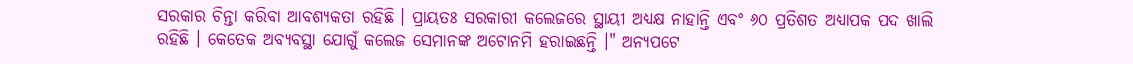ସରକାର ଚିନ୍ତା କରିବା ଆବଶ୍ୟକତା ରହିଛି । ପ୍ରାୟତଃ ସରକାରୀ କଲେଜରେ ସ୍ଥାୟୀ ଅଧ୍ୟକ୍ଷ ନାହାନ୍ତି ଏବଂ ୬୦ ପ୍ରତିଶତ ଅଧ୍ୟାପକ ପଦ ଖାଲି ରହିଛି । କେତେକ ଅବ୍ୟବସ୍ଥା ଯୋଗୁଁ କଲେଜ ସେମାନଙ୍କ ଅଟୋନମି ହରାଇଛନ୍ତି ।" ଅନ୍ୟପଟେ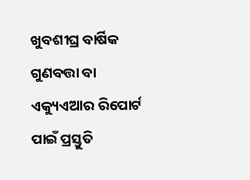ଖୁବଶୀଘ୍ର ବାର୍ଷିକ ଗୁଣବତ୍ତା ବା ଏକ୍ୟୁଏଆର ରିପୋର୍ଟ ପାଇଁ ପ୍ରସ୍ତୁତି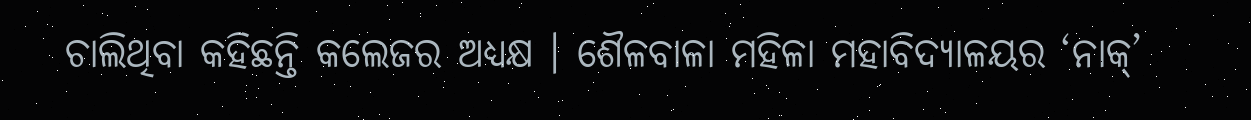ଚାଲିଥିବା କହିଛନ୍ତି କଲେଜର ଅଧ୍ୟକ୍ଷ । ଶୈଳବାଳା ମହିଳା ମହାବିଦ୍ୟାଳୟର ‘ନାକ୍’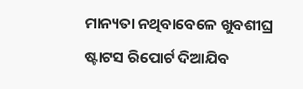ମାନ୍ୟତା ନଥିବାବେଳେ ଖୁବଶୀଘ୍ର ଷ୍ଟାଟସ ରିପୋର୍ଟ ଦିଆଯିବ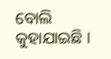ବୋଲି କୁହାଯାଇଛି ।